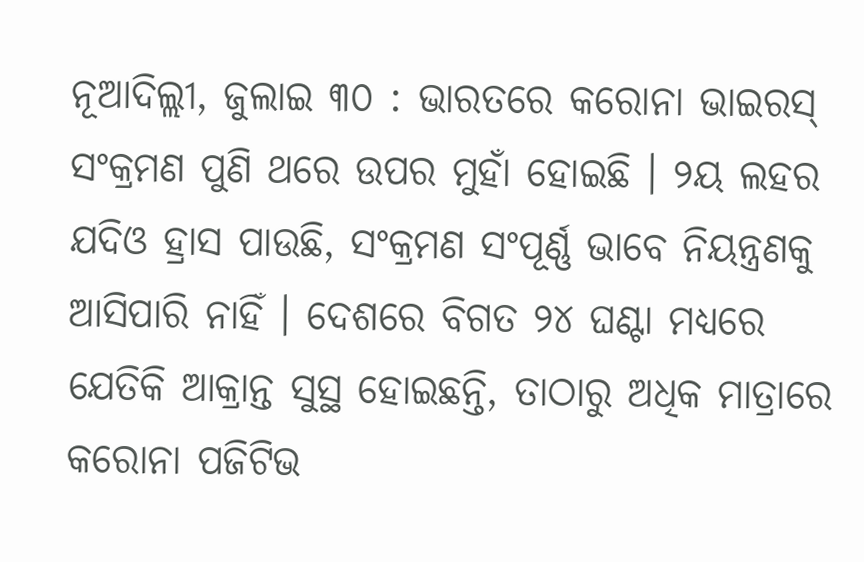ନୂଆଦିଲ୍ଲୀ, ଜୁଲାଇ ୩୦ : ଭାରତରେ କରୋନା ଭାଇରସ୍ ସଂକ୍ରମଣ ପୁଣି ଥରେ ଉପର ମୁହାଁ ହୋଇଛି । ୨ୟ ଲହର ଯଦିଓ ହ୍ରାସ ପାଉଛି, ସଂକ୍ରମଣ ସଂପୂର୍ଣ୍ଣ ଭାବେ ନିୟନ୍ତ୍ରଣକୁ ଆସିପାରି ନାହିଁ । ଦେଶରେ ବିଗତ ୨୪ ଘଣ୍ଟା ମଧ୍ୟରେ ଯେତିକି ଆକ୍ରାନ୍ତ ସୁସ୍ଥ ହୋଇଛନ୍ତି, ତାଠାରୁ ଅଧିକ ମାତ୍ରାରେ କରୋନା ପଜିଟିଭ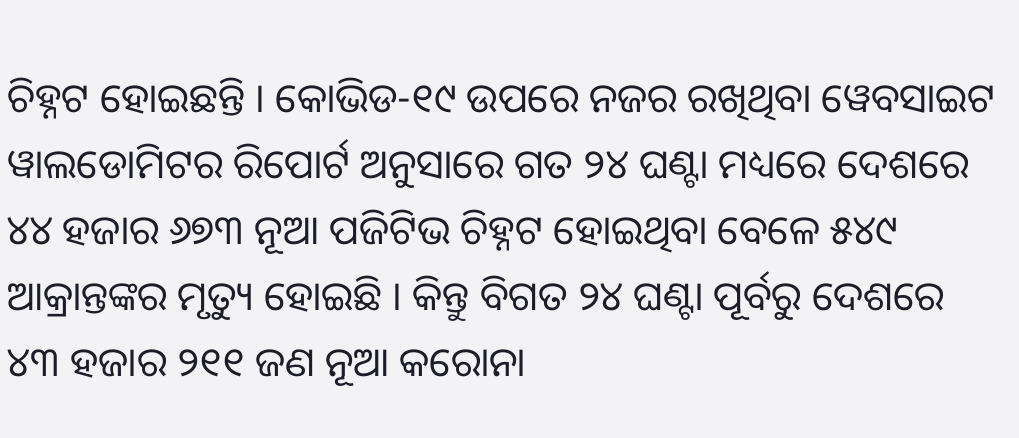ଚିହ୍ନଟ ହୋଇଛନ୍ତି । କୋଭିଡ-୧୯ ଉପରେ ନଜର ରଖିଥିବା ୱେବସାଇଟ ୱାଲଡୋମିଟର ରିପୋର୍ଟ ଅନୁସାରେ ଗତ ୨୪ ଘଣ୍ଟା ମଧ୍ୟରେ ଦେଶରେ ୪୪ ହଜାର ୬୭୩ ନୂଆ ପଜିଟିଭ ଚିହ୍ନଟ ହୋଇଥିବା ବେଳେ ୫୪୯ ଆକ୍ରାନ୍ତଙ୍କର ମୃତ୍ୟୁ ହୋଇଛି । କିନ୍ତୁ ବିଗତ ୨୪ ଘଣ୍ଟା ପୂର୍ବରୁ ଦେଶରେ ୪୩ ହଜାର ୨୧୧ ଜଣ ନୂଆ କରୋନା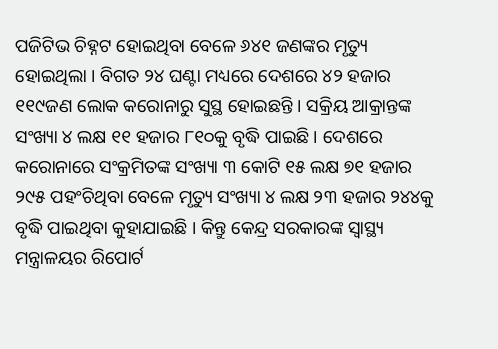ପଜିଟିଭ ଚିହ୍ନଟ ହୋଇଥିବା ବେଳେ ୬୪୧ ଜଣଙ୍କର ମୃତ୍ୟୁ ହୋଇଥିଲା । ବିଗତ ୨୪ ଘଣ୍ଟା ମଧ୍ୟରେ ଦେଶରେ ୪୨ ହଜାର ୧୧୯ଜଣ ଲୋକ କରୋନାରୁ ସୁସ୍ଥ ହୋଇଛନ୍ତି । ସକ୍ରିୟ ଆକ୍ରାନ୍ତଙ୍କ ସଂଖ୍ୟା ୪ ଲକ୍ଷ ୧୧ ହଜାର ୮୧୦କୁ ବୃଦ୍ଧି ପାଇଛି । ଦେଶରେ କରୋନାରେ ସଂକ୍ରମିତଙ୍କ ସଂଖ୍ୟା ୩ କୋଟି ୧୫ ଲକ୍ଷ ୭୧ ହଜାର ୨୯୫ ପହଂଚିଥିବା ବେଳେ ମୃତ୍ୟୁ ସଂଖ୍ୟା ୪ ଲକ୍ଷ ୨୩ ହଜାର ୨୪୪କୁ ବୃଦ୍ଧି ପାଇଥିବା କୁହାଯାଇଛି । କିନ୍ତୁ କେନ୍ଦ୍ର ସରକାରଙ୍କ ସ୍ୱାସ୍ଥ୍ୟ ମନ୍ତ୍ରାଳୟର ରିପୋର୍ଟ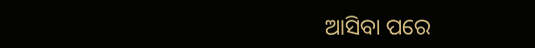ଆସିବା ପରେ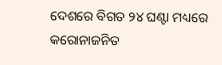ଦେଶରେ ବିଗତ ୨୪ ଘଣ୍ଟା ମଧ୍ୟରେ କରୋନାଜନିତ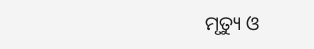ମୃତ୍ୟୁ ଓ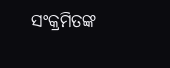ସଂକ୍ରମିତଙ୍କ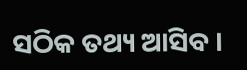ସଠିକ ତଥ୍ୟ ଆସିବ ।